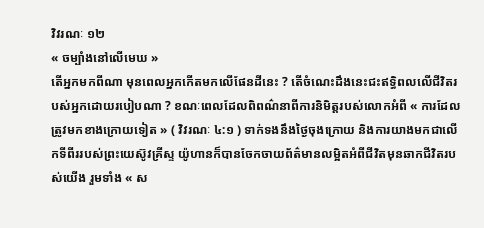វិវរណៈ ១២
« ចម្បាំងនៅលើមេឃ »
តើអ្នកមកពីណា មុនពេលអ្នកកើតមកលើផែនដីនេះ ? តើចំណេះដឹងនេះជះឥទ្ធិពលលើជីវិតរបស់អ្នកដោយរបៀបណា ? ខណៈពេលដែលពិពណ៌នាពីការនិមិត្តរបស់លោកអំពី « ការដែលត្រូវមកខាងក្រោយទៀត » ( វិវរណៈ ៤:១ ) ទាក់ទងនឹងថ្ងៃចុងក្រោយ និងការយាងមកជាលើកទីពីររបស់ព្រះយេស៊ូវគ្រីស្ទ យ៉ូហានក៏បានចែកចាយព័ត៌មានលម្អិតអំពីជីវិតមុនឆាកជីវិតរបស់យើង រួមទាំង « ស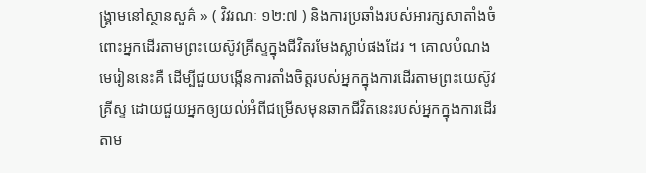ង្គ្រាមនៅស្ថានសួគ៌ » ( វិវរណៈ ១២:៧ ) និងការប្រឆាំងរបស់អារក្សសាតាំងចំពោះអ្នកដើរតាមព្រះយេស៊ូវគ្រីស្ទក្នុងជីវិតរមែងស្លាប់ផងដែរ ។ គោលបំណងមេរៀននេះគឺ ដើម្បីជួយបង្កើនការតាំងចិត្តរបស់អ្នកក្នុងការដើរតាមព្រះយេស៊ូវគ្រីស្ទ ដោយជួយអ្នកឲ្យយល់អំពីជម្រើសមុនឆាកជីវិតនេះរបស់អ្នកក្នុងការដើរតាម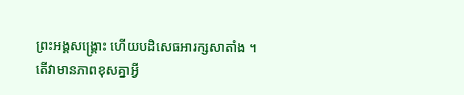ព្រះអង្គសង្គ្រោះ ហើយបដិសេធអារក្សសាតាំង ។
តើវាមានភាពខុសគ្នាអ្វី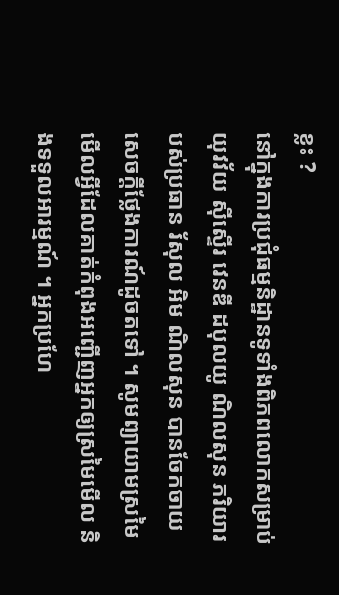ខ្លះ ?
នៅក្នុងការប្រជុំធម្មនិដ្ឋានទូទាំងពិភពលោកសម្រាប់យុវវ័យ ស៊ីស្ទើរ វេនឌី ដបុលយូ ណិលសុន ភរិយារបស់ប្រធាន រ័សុល អិម ណិលសុន បានចែកចាយសេចក្ដីថ្លែងការណ៍ដូចតទៅ ។ សូមព្យាយាមស្រមៃមើលអ្វីដែលគាត់កំពុងអញ្ជើញអ្នកឲ្យស្រមៃមើល និងទទួលអារម្មណ៍ ។ អ្នកប្រហែ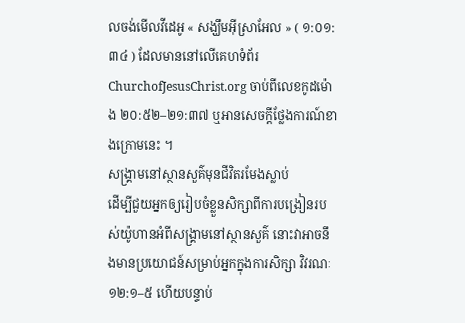លចង់មើលវីដេអូ « សង្ឃឹមអ៊ីស្រាអែល » ( ១:០១:៣៤ ) ដែលមាននៅលើគេហទំព័រ ChurchofJesusChrist.org ចាប់ពីលេខកូដម៉ោង ២០:៥២–២១:៣៧ ឬអានសេចក្ដីថ្លែងការណ៍ខាងក្រោមនេះ ។
សង្គ្រាមនៅស្ថានសួគ៌មុនជីវិតរមែងស្លាប់
ដើម្បីជួយអ្នកឲ្យរៀបចំខ្លួនសិក្សាពីការបង្រៀនរបស់យ៉ូហានអំពីសង្គ្រាមនៅស្ថានសួគ៌ នោះវាអាចនឹងមានប្រយោជន៍សម្រាប់អ្នកក្នុងការសិក្សា វិវរណៈ ១២:១–៥ ហើយបន្ទាប់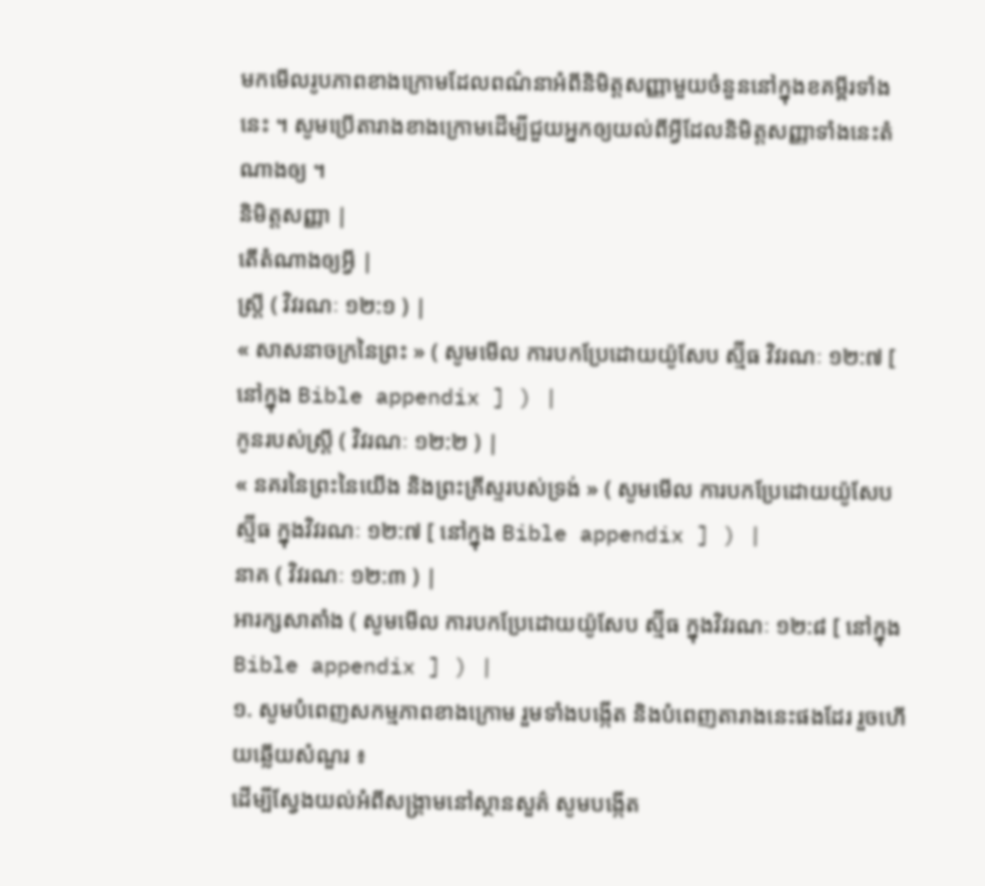មកមើលរូបភាពខាងក្រោមដែលពណ៌នាអំពីនិមិត្តសញ្ញាមួយចំនួននៅក្នុងខគម្ពីរទាំងនេះ ។ សូមប្រើតារាងខាងក្រោមដើម្បីជួយអ្នកឲ្យយល់ពីអ្វីដែលនិមិត្តសញ្ញាទាំងនេះតំណាងឲ្យ ។
និមិត្តសញ្ញា |
តើតំណាងឲ្យអ្វី |
ស្ត្រី ( វិវរណៈ ១២:១ ) |
« សាសនាចក្រនៃព្រះ » ( សូមមើល ការបកប្រែដោយយ៉ូសែប ស្ម៊ីធ វិវរណៈ ១២:៧ [ នៅក្នុង Bible appendix ] ) |
កូនរបស់ស្ត្រី ( វិវរណៈ ១២:២ ) |
« នគរនៃព្រះនៃយើង និងព្រះគ្រីស្ទរបស់ទ្រង់ » ( សូមមើល ការបកប្រែដោយយ៉ូសែប ស្ម៊ីធ ក្នុងវិវរណៈ ១២:៧ [ នៅក្នុង Bible appendix ] ) |
នាគ ( វិវរណៈ ១២:៣ ) |
អារក្សសាតាំង ( សូមមើល ការបកប្រែដោយយ៉ូសែប ស្ម៊ីធ ក្នុងវិវរណៈ ១២:៨ [ នៅក្នុង Bible appendix ] ) |
១. សូមបំពេញសកម្មភាពខាងក្រោម រួមទាំងបង្កើត និងបំពេញតារាងនេះផងដែរ រួចហើយឆ្លើយសំណួរ ៖
ដើម្បីស្វែងយល់អំពីសង្គ្រាមនៅស្ថានសួគ៌ សូមបង្កើត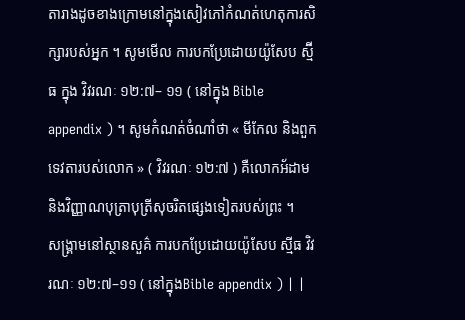តារាងដូចខាងក្រោមនៅក្នុងសៀវភៅកំណត់ហេតុការសិក្សារបស់អ្នក ។ សូមមើល ការបកប្រែដោយយ៉ូសែប ស្ម៊ីធ ក្នុង វិវរណៈ ១២:៧– ១១ ( នៅក្នុង Bible appendix ) ។ សូមកំណត់ចំណាំថា « មីកែល និងពួកទេវតារបស់លោក » ( វិវរណៈ ១២:៧ ) គឺលោកអ័ដាម និងវិញ្ញាណបុត្រាបុត្រីសុចរិតផ្សេងទៀតរបស់ព្រះ ។
សង្គ្រាមនៅស្ថានសួគ៌ ការបកប្រែដោយយ៉ូសែប ស្មីធ វិវរណៈ ១២:៧–១១ ( នៅក្នុងBible appendix ) | |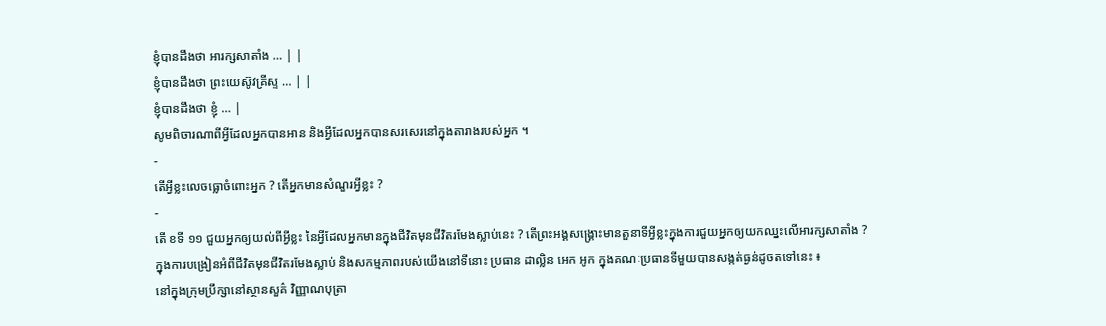ខ្ញុំបានដឹងថា អារក្សសាតាំង … | |
ខ្ញុំបានដឹងថា ព្រះយេស៊ូវគ្រីស្ទ … | |
ខ្ញុំបានដឹងថា ខ្ញុំ … |
សូមពិចារណាពីអ្វីដែលអ្នកបានអាន និងអ្វីដែលអ្នកបានសរសេរនៅក្នុងតារាងរបស់អ្នក ។
-
តើអ្វីខ្លះលេចធ្លោចំពោះអ្នក ? តើអ្នកមានសំណួរអ្វីខ្លះ ?
-
តើ ខទី ១១ ជួយអ្នកឲ្យយល់ពីអ្វីខ្លះ នៃអ្វីដែលអ្នកមានក្នុងជីវិតមុនជីវិតរមែងស្លាប់នេះ ? តើព្រះអង្គសង្គ្រោះមានតួនាទីអ្វីខ្លះក្នុងការជួយអ្នកឲ្យយកឈ្នះលើអារក្សសាតាំង ?
ក្នុងការបង្រៀនអំពីជីវិតមុនជីវិតរមែងស្លាប់ និងសកម្មភាពរបស់យើងនៅទីនោះ ប្រធាន ដាល្លិន អេក អូក ក្នុងគណៈប្រធានទីមួយបានសង្កត់ធ្ងន់ដូចតទៅនេះ ៖
នៅក្នុងក្រុមប្រឹក្សានៅស្ថានសួគ៌ វិញ្ញាណបុត្រា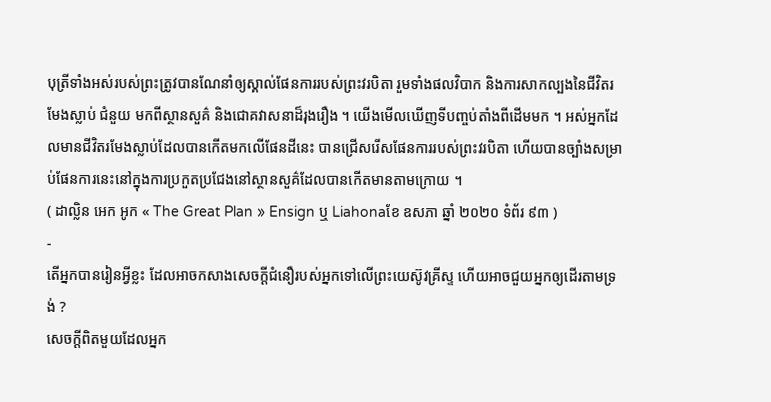បុត្រីទាំងអស់របស់ព្រះត្រូវបានណែនាំឲ្យស្គាល់ផែនការរបស់ព្រះវរបិតា រួមទាំងផលវិបាក និងការសាកល្បងនៃជីវិតរមែងស្លាប់ ជំនួយ មកពីស្ថានសួគ៌ និងជោគវាសនាដ៏រុងរឿង ។ យើងមើលឃើញទីបញ្ចប់តាំងពីដើមមក ។ អស់អ្នកដែលមានជីវិតរមែងស្លាប់ដែលបានកើតមកលើផែនដីនេះ បានជ្រើសរើសផែនការរបស់ព្រះវរបិតា ហើយបានច្បាំងសម្រាប់ផែនការនេះនៅក្នុងការប្រកួតប្រជែងនៅស្ថានសួគ៌ដែលបានកើតមានតាមក្រោយ ។
( ដាល្លិន អេក អូក « The Great Plan » Ensign ឬ Liahonaខែ ឧសភា ឆ្នាំ ២០២០ ទំព័រ ៩៣ )
-
តើអ្នកបានរៀនអ្វីខ្លះ ដែលអាចកសាងសេចក្តីជំនឿរបស់អ្នកទៅលើព្រះយេស៊ូវគ្រីស្ទ ហើយអាចជួយអ្នកឲ្យដើរតាមទ្រង់ ?
សេចក្តីពិតមួយដែលអ្នក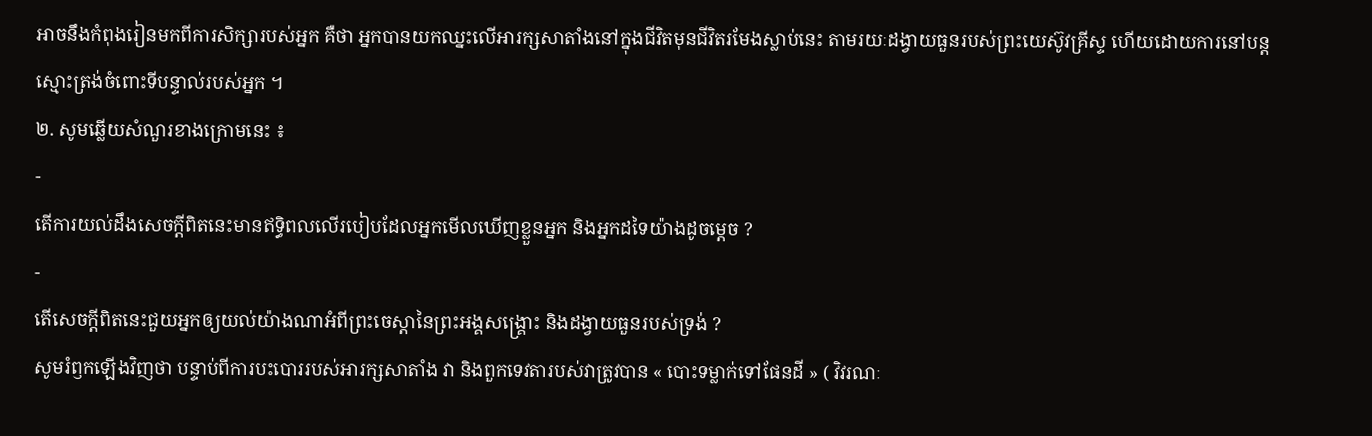អាចនឹងកំពុងរៀនមកពីការសិក្សារបស់អ្នក គឺថា អ្នកបានយកឈ្នះលើអារក្សសាតាំងនៅក្នុងជីវិតមុនជីវិតរមែងស្លាប់នេះ តាមរយៈដង្វាយធួនរបស់ព្រះយេស៊ូវគ្រីស្ទ ហើយដោយការនៅបន្តស្មោះត្រង់ចំពោះទីបន្ទាល់របស់អ្នក ។
២. សូមឆ្លើយសំណួរខាងក្រោមនេះ ៖
-
តើការយល់ដឹងសេចក្ដីពិតនេះមានឥទ្ធិពលលើរបៀបដែលអ្នកមើលឃើញខ្លួនអ្នក និងអ្នកដទៃយ៉ាងដូចម្ដេច ?
-
តើសេចក្ដីពិតនេះជួយអ្នកឲ្យយល់យ៉ាងណាអំពីព្រះចេស្ដានៃព្រះអង្គសង្គ្រោះ និងដង្វាយធួនរបស់ទ្រង់ ?
សូមរំឭកឡើងវិញថា បន្ទាប់ពីការបះបោររបស់អារក្សសាតាំង វា និងពួកទេវតារបស់វាត្រូវបាន « បោះទម្លាក់ទៅផែនដី » ( វិវរណៈ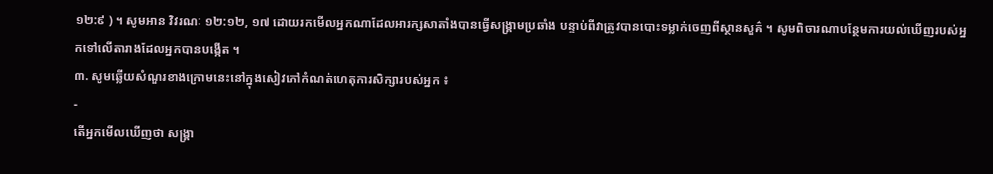១២:៩ ) ។ សូមអាន វិវរណៈ ១២:១២, ១៧ ដោយរកមើលអ្នកណាដែលអារក្សសាតាំងបានធ្វើសង្គ្រាមប្រឆាំង បន្ទាប់ពីវាត្រូវបានបោះទម្លាក់ចេញពីស្ថានសួគ៌ ។ សូមពិចារណាបន្ថែមការយល់ឃើញរបស់អ្នកទៅលើតារាងដែលអ្នកបានបង្កើត ។
៣. សូមឆ្លើយសំណួរខាងក្រោមនេះនៅក្នុងសៀវភៅកំណត់ហេតុការសិក្សារបស់អ្នក ៖
-
តើអ្នកមើលឃើញថា សង្រ្គា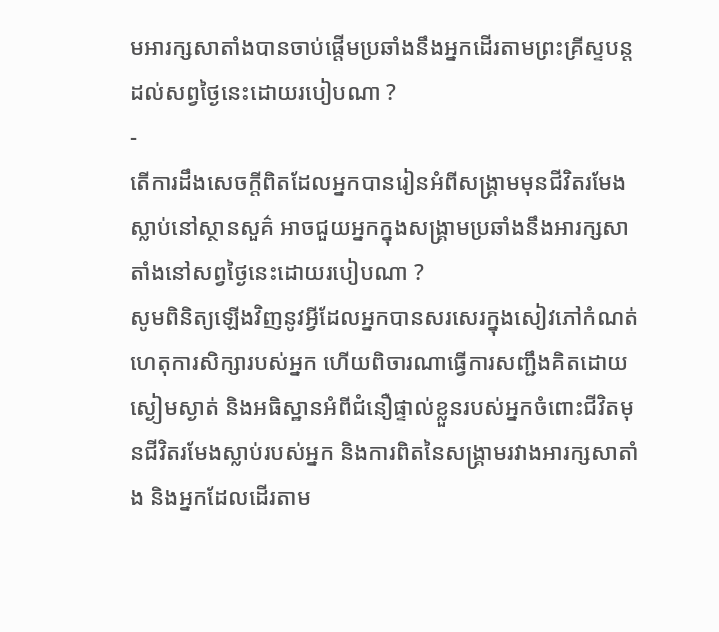មអារក្សសាតាំងបានចាប់ផ្តើមប្រឆាំងនឹងអ្នកដើរតាមព្រះគ្រីស្ទបន្តដល់សព្វថ្ងៃនេះដោយរបៀបណា ?
-
តើការដឹងសេចក្ដីពិតដែលអ្នកបានរៀនអំពីសង្គ្រាមមុនជីវិតរមែងស្លាប់នៅស្ថានសួគ៌ អាចជួយអ្នកក្នុងសង្គ្រាមប្រឆាំងនឹងអារក្សសាតាំងនៅសព្វថ្ងៃនេះដោយរបៀបណា ?
សូមពិនិត្យឡើងវិញនូវអ្វីដែលអ្នកបានសរសេរក្នុងសៀវភៅកំណត់ហេតុការសិក្សារបស់អ្នក ហើយពិចារណាធ្វើការសញ្ជឹងគិតដោយស្ងៀមស្ងាត់ និងអធិស្ឋានអំពីជំនឿផ្ទាល់ខ្លួនរបស់អ្នកចំពោះជីវិតមុនជីវិតរមែងស្លាប់របស់អ្នក និងការពិតនៃសង្គ្រាមរវាងអារក្សសាតាំង និងអ្នកដែលដើរតាម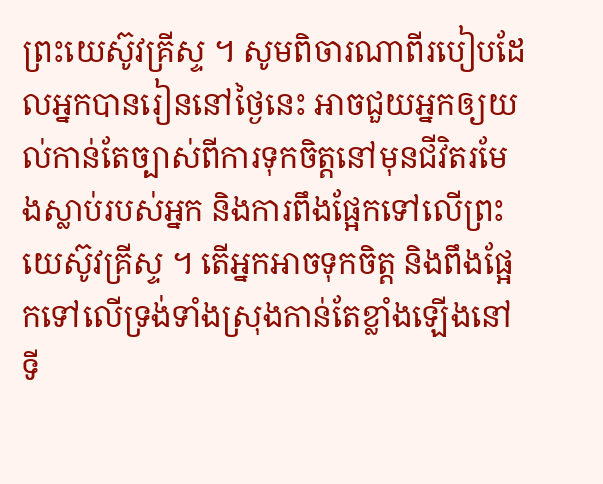ព្រះយេស៊ូវគ្រីស្ទ ។ សូមពិចារណាពីរបៀបដែលអ្នកបានរៀននៅថ្ងៃនេះ អាចជួយអ្នកឲ្យយល់កាន់តែច្បាស់ពីការទុកចិត្ដនៅមុនជីវិតរមែងស្លាប់របស់អ្នក និងការពឹងផ្អែកទៅលើព្រះយេស៊ូវគ្រីស្ទ ។ តើអ្នកអាចទុកចិត្ត និងពឹងផ្អែកទៅលើទ្រង់ទាំងស្រុងកាន់តែខ្លាំងឡើងនៅទី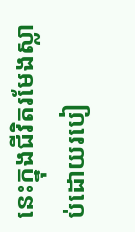នេះក្នុងជីវិតរមែងស្លាប់ដោយរបៀ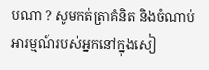បណា ? សូមកត់ត្រាគំនិត និងចំណាប់អារម្មណ៍របស់អ្នកនៅក្នុងសៀ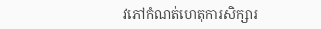វភៅកំណត់ហេតុការសិក្សារ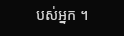បស់អ្នក ។